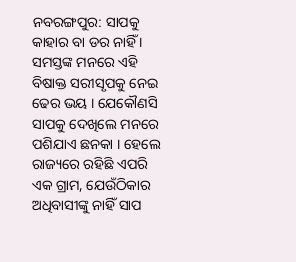ନବରଙ୍ଗପୁର: ସାପକୁ କାହାର ବା ଡର ନାହିଁ । ସମସ୍ତଙ୍କ ମନରେ ଏହି ବିଷାକ୍ତ ସରୀସୃପକୁ ନେଇ ଢେର ଭୟ । ଯେକୌଣସି ସାପକୁ ଦେଖିଲେ ମନରେ ପଶିଯାଏ ଛନକା । ହେଲେ ରାଜ୍ୟରେ ରହିଛି ଏପରି ଏକ ଗ୍ରାମ, ଯେଉଁଠିକାର ଅଧିବାସୀଙ୍କୁ ନାହିଁ ସାପ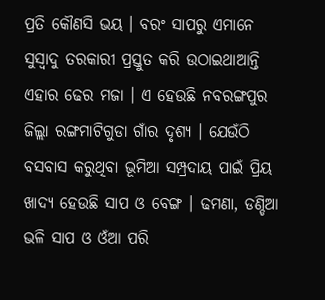ପ୍ରତି କୌଣସି ଭୟ । ବରଂ ସାପରୁ ଏମାନେ ସୁସ୍ବାଦୁ ତରକାରୀ ପ୍ରସ୍ତୁତ କରି ଉଠାଇଥାଆନ୍ତି ଏହାର ଢେର ମଜା । ଏ ହେଉଛି ନବରଙ୍ଗପୁର ଜିଲ୍ଲା ରଙ୍ଗମାଟିଗୁଡା ଗାଁର ଦୃଶ୍ୟ । ଯେଉଁଠି ବସବାସ କରୁଥିବା ଭୂମିଆ ସମ୍ପ୍ରଦାୟ ପାଇଁ ପ୍ରିୟ ଖାଦ୍ୟ ହେଉଛି ସାପ ଓ ବେଙ୍ଗ । ଢମଣା, ଡଣ୍ଡିଆ ଭଳି ସାପ ଓ ଓଁଆ ପରି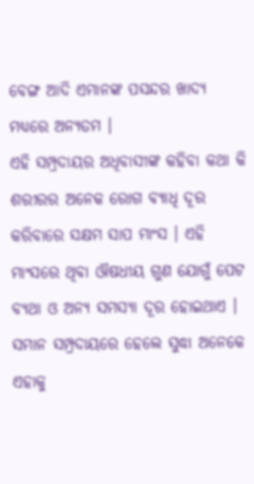ବେଙ୍ଗ ଆଦି ଏମାନଙ୍କ ପସନ୍ଦର ଖାଦ୍ୟ ମଧ୍ୟରେ ଅନ୍ୟତମ ।
ଏହି ସମ୍ପ୍ରଦାୟର ଅଧିବାସୀଙ୍କ କହିବା କଥା କି ଶରୀରର ଅନେକ ରୋଗ ବ୍ୟାଧି ଦୂର କରିବାରେ ସକ୍ଷମ ସାପ ମାଂସ । ଏହି ମାଂସରେ ଥିବା ଔଷଧୀୟ ଗୁଣ ଯୋଗୁଁ ପେଟ ବ୍ୟଥା ଓ ଅନ୍ୟ ସମସ୍ୟା ଦୂର ହୋଇଥାଏ । ସମାନ ସମ୍ପ୍ରଦାୟରେ ହେଲେ ସୁଦ୍ଧା ଅନେକେ ଏହାକୁ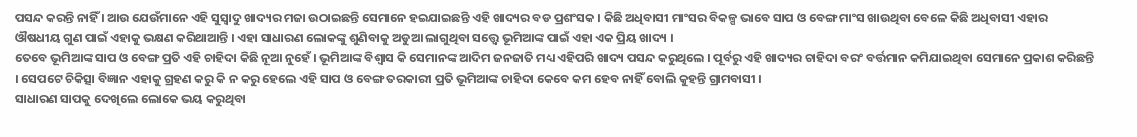ପସନ୍ଦ କରନ୍ତି ନାହିଁ । ଆଉ ଯେଉଁମାନେ ଏହି ସୁସ୍ବାଦୁ ଖାଦ୍ୟର ମଜା ଉଠାଇଛନ୍ତି ସେମାନେ ହଇଯାଇଛନ୍ତି ଏହି ଖାଦ୍ୟର ବଡ ପ୍ରଶଂସକ । କିଛି ଅଧିବାସୀ ମାଂସର ବିକଳ୍ପ ଭାବେ ସାପ ଓ ବେଙ୍ଗ ମାଂସ ଖାଉଥିବା ବେଳେ କିଛି ଅଧିବାସୀ ଏହାର ଔଷଧୀୟ ଗୁଣ ପାଇଁ ଏହାକୁ ଭକ୍ଷଣ କରିଥାଆନ୍ତି । ଏହା ସାଧାରଣ ଲୋକଙ୍କୁ ଶୁଣିବାକୁ ଅଡୁଆ ଲାଗୁଥିବା ସତ୍ତ୍ବେ ଭୂମିଆଙ୍କ ପାଇଁ ଏହା ଏକ ପ୍ରିୟ ଖାଦ୍ୟ ।
ତେବେ ଭୂମିଆଙ୍କ ସାପ ଓ ବେଙ୍ଗ ପ୍ରତି ଏହି ଚାହିଦା କିଛି ନୂଆ ନୁହେଁ । ଭୂମିଆଙ୍କ ବିଶ୍ବାସ କି ସେମାନଙ୍କ ଆଦିମ ଜନଜାତି ମଧ୍ୟ ଏହିପରି ଖାଦ୍ୟ ପସନ୍ଦ କରୁଥିଲେ । ପୂର୍ବରୁ ଏହି ଖାଦ୍ୟର ଚାହିଦା ବରଂ ବର୍ତ୍ତମାନ କମିଯାଇଥିବା ସେମାନେ ପ୍ରକାଶ କରିଛନ୍ତି । ସେପଟେ ଚିକିତ୍ସା ବିଜ୍ଞାନ ଏହାକୁ ଗ୍ରହଣ କରୁ କି ନ କରୁ ହେଲେ ଏହି ସାପ ଓ ବେଙ୍ଗ ତରକାରୀ ପ୍ରତି ଭୂମିଆଙ୍କ ଚାହିଦା କେବେ କମ ହେବ ନାହିଁ ବୋଲି କୁହନ୍ତି ଗ୍ରାମବାସୀ ।
ସାଧାରଣ ସାପକୁ ଦେଖିଲେ ଲୋକେ ଭୟ କରୁଥିବା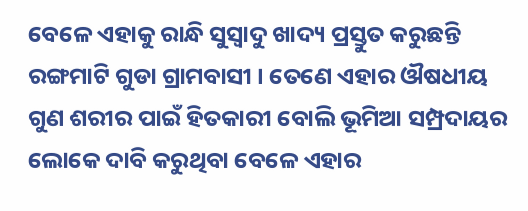ବେଳେ ଏହାକୁ ରାନ୍ଧି ସୁସ୍ବାଦୁ ଖାଦ୍ୟ ପ୍ରସ୍ତୁତ କରୁଛନ୍ତି ରଙ୍ଗମାଟି ଗୁଡା ଗ୍ରାମବାସୀ । ତେଣେ ଏହାର ଔଷଧୀୟ ଗୁଣ ଶରୀର ପାଇଁ ହିତକାରୀ ବୋଲି ଭୂମିଆ ସମ୍ପ୍ରଦାୟର ଲୋକେ ଦାବି କରୁଥିବା ବେଳେ ଏହାର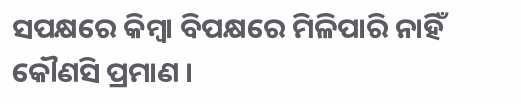ସପକ୍ଷରେ କିମ୍ବା ବିପକ୍ଷରେ ମିଳିପାରି ନାହିଁ କୌଣସି ପ୍ରମାଣ ।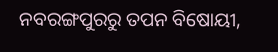ନବରଙ୍ଗପୁରରୁ ତପନ ବିଷୋୟୀ,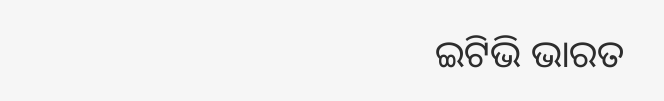ଇଟିଭି ଭାରତ